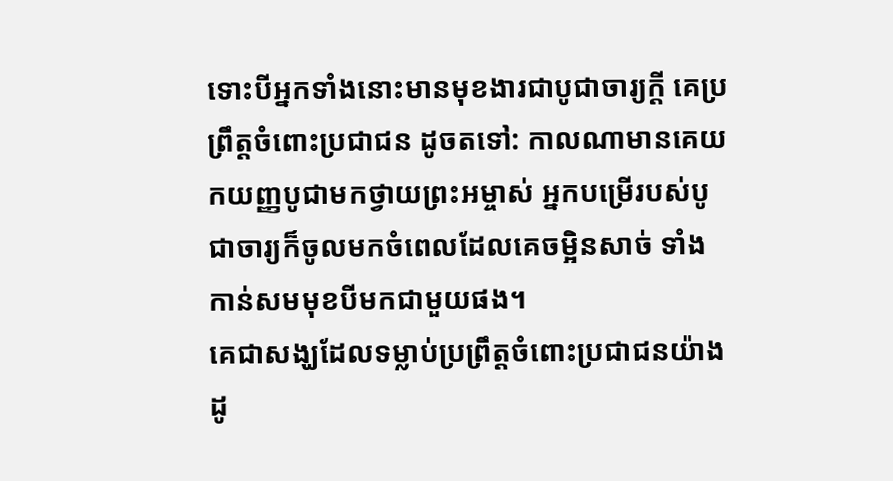ទោះបីអ្នកទាំងនោះមានមុខងារជាបូជាចារ្យក្ដី គេប្រព្រឹត្តចំពោះប្រជាជន ដូចតទៅ: កាលណាមានគេយកយញ្ញបូជាមកថ្វាយព្រះអម្ចាស់ អ្នកបម្រើរបស់បូជាចារ្យក៏ចូលមកចំពេលដែលគេចម្អិនសាច់ ទាំងកាន់សមមុខបីមកជាមួយផង។
គេជាសង្ឃដែលទម្លាប់ប្រព្រឹត្តចំពោះប្រជាជនយ៉ាងដូ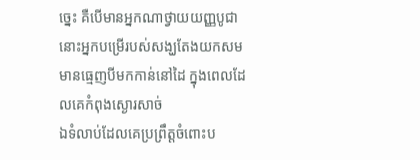ច្នេះ គឺបើមានអ្នកណាថ្វាយយញ្ញបូជា នោះអ្នកបម្រើរបស់សង្ឃតែងយកសមមានធ្មេញបីមកកាន់នៅដៃ ក្នុងពេលដែលគេកំពុងស្ងោរសាច់
ឯទំលាប់ដែលគេប្រព្រឹត្តចំពោះប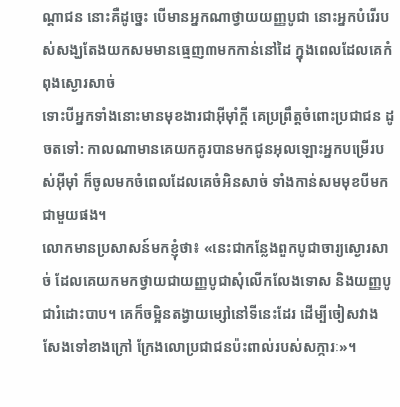ណ្តាជន នោះគឺដូច្នេះ បើមានអ្នកណាថ្វាយយញ្ញបូជា នោះអ្នកបំរើរបស់សង្ឃតែងយកសមមានធ្មេញ៣មកកាន់នៅដៃ ក្នុងពេលដែលគេកំពុងស្ងោរសាច់
ទោះបីអ្នកទាំងនោះមានមុខងារជាអ៊ីមុាំក្តី គេប្រព្រឹត្តចំពោះប្រជាជន ដូចតទៅ: កាលណាមានគេយកគូរបានមកជូនអុលឡោះអ្នកបម្រើរបស់អ៊ីមុាំ ក៏ចូលមកចំពេលដែលគេចំអិនសាច់ ទាំងកាន់សមមុខបីមកជាមួយផង។
លោកមានប្រសាសន៍មកខ្ញុំថា៖ «នេះជាកន្លែងពួកបូជាចារ្យស្ងោរសាច់ ដែលគេយកមកថ្វាយជាយញ្ញបូជាសុំលើកលែងទោស និងយញ្ញបូជារំដោះបាប។ គេក៏ចម្អិនតង្វាយម្សៅនៅទីនេះដែរ ដើម្បីចៀសវាងសែងទៅខាងក្រៅ ក្រែងលោប្រជាជនប៉ះពាល់របស់សក្ការៈ»។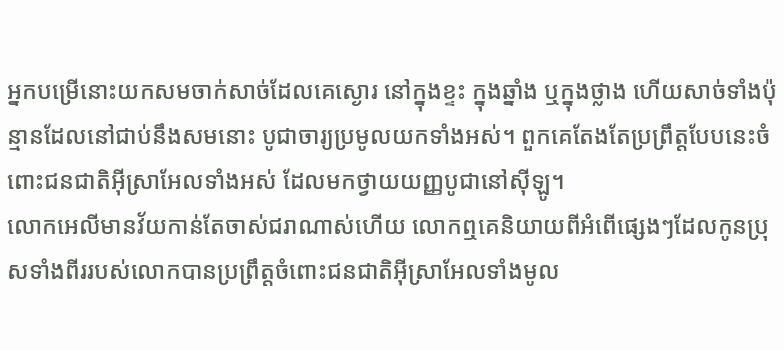អ្នកបម្រើនោះយកសមចាក់សាច់ដែលគេស្ងោរ នៅក្នុងខ្ទះ ក្នុងឆ្នាំង ឬក្នុងថ្លាង ហើយសាច់ទាំងប៉ុន្មានដែលនៅជាប់នឹងសមនោះ បូជាចារ្យប្រមូលយកទាំងអស់។ ពួកគេតែងតែប្រព្រឹត្តបែបនេះចំពោះជនជាតិអ៊ីស្រាអែលទាំងអស់ ដែលមកថ្វាយយញ្ញបូជានៅស៊ីឡូ។
លោកអេលីមានវ័យកាន់តែចាស់ជរាណាស់ហើយ លោកឮគេនិយាយពីអំពើផ្សេងៗដែលកូនប្រុសទាំងពីររបស់លោកបានប្រព្រឹត្តចំពោះជនជាតិអ៊ីស្រាអែលទាំងមូល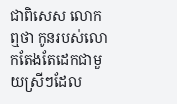ជាពិសេស លោកឮថា កូនរបស់លោកតែងតែដេកជាមួយស្រីៗដែល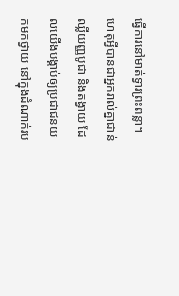ធ្វើការនៅមាត់ទ្វារព្រះពន្លា។
ហេតុអ្វីបានជាអ្នករាល់គ្នាជាន់ឈ្លីយញ្ញបូជា និងតង្វាយ ដែលយើងបង្គាប់ឲ្យប្រជាជនយកមកថ្វាយ នៅក្នុងដំណាក់រប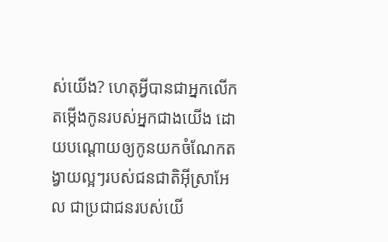ស់យើង? ហេតុអ្វីបានជាអ្នកលើកតម្កើងកូនរបស់អ្នកជាងយើង ដោយបណ្ដោយឲ្យកូនយកចំណែកតង្វាយល្អៗរបស់ជនជាតិអ៊ីស្រាអែល ជាប្រជាជនរបស់យើ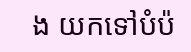ង យកទៅបំប៉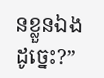នខ្លួនឯងដូច្នេះ?”